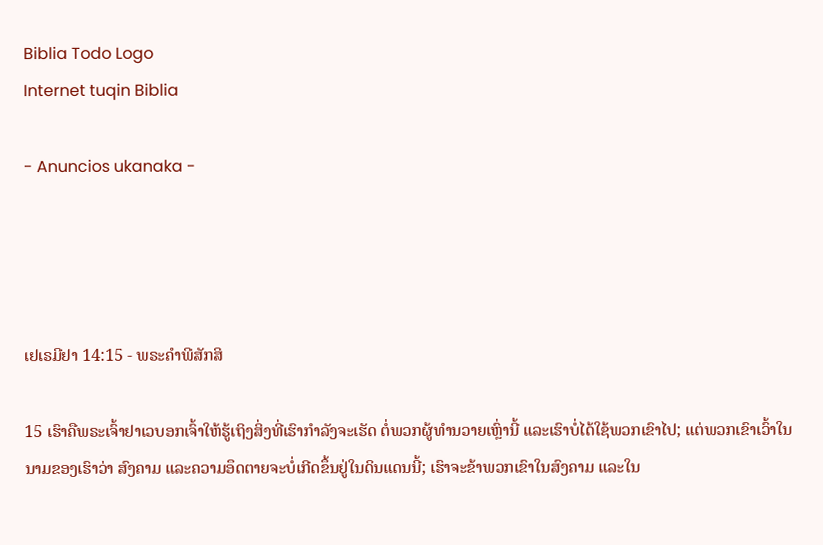Biblia Todo Logo
Internet tuqin Biblia

- Anuncios ukanaka -




ເຢເຣມີຢາ 14:15 - ພຣະຄຳພີສັກສິ

15 ເຮົາຄືພຣະເຈົ້າຢາເວບອກເຈົ້າໃຫ້ຮູ້ເຖິງສິ່ງທີ່ເຮົາກຳລັງຈະເຮັດ ຕໍ່ພວກຜູ້ທຳນວາຍເຫຼົ່ານີ້ ແລະເຮົາບໍ່ໄດ້ໃຊ້ພວກເຂົາໄປ; ແຕ່ພວກເຂົາເວົ້າໃນນາມຂອງເຮົາວ່າ ສົງຄາມ ແລະຄວາມອຶດຕາຍຈະບໍ່ເກີດຂຶ້ນຢູ່ໃນດິນແດນນີ້; ເຮົາຈະຂ້າພວກເຂົາໃນສົງຄາມ ແລະໃນ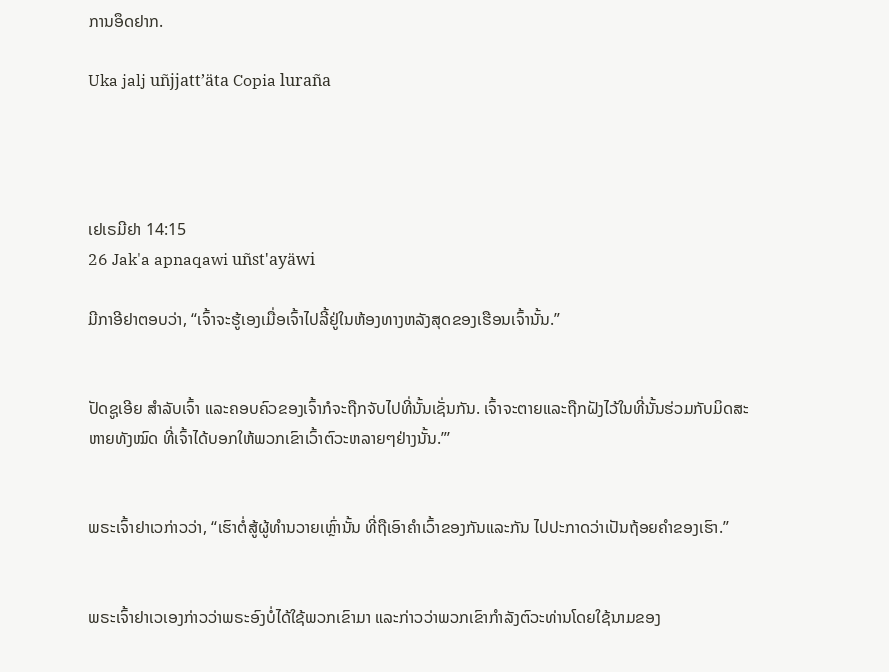ການອຶດຢາກ.

Uka jalj uñjjattʼäta Copia luraña




ເຢເຣມີຢາ 14:15
26 Jak'a apnaqawi uñst'ayäwi

ມີກາອີຢາຕອບວ່າ, “ເຈົ້າຈະຮູ້ເອງເມື່ອເຈົ້າໄປລີ້ຢູ່ໃນຫ້ອງທາງຫລັງສຸດຂອງເຮືອນເຈົ້ານັ້ນ.”


ປັດຊູເອີຍ ສຳລັບເຈົ້າ ແລະຄອບຄົວຂອງເຈົ້າກໍຈະຖືກຈັບໄປທີ່ນັ້ນເຊັ່ນກັນ. ເຈົ້າຈະຕາຍແລະຖືກຝັງໄວ້ໃນທີ່ນັ້ນຮ່ວມກັບມິດສະຫາຍທັງໝົດ ທີ່ເຈົ້າໄດ້ບອກໃຫ້ພວກເຂົາເວົ້າຕົວະຫລາຍໆຢ່າງນັ້ນ.”’


ພຣະເຈົ້າຢາເວກ່າວວ່າ, “ເຮົາຕໍ່ສູ້ຜູ້ທຳນວາຍເຫຼົ່ານັ້ນ ທີ່ຖືເອົາຄຳເວົ້າຂອງກັນແລະກັນ ໄປປະກາດວ່າເປັນຖ້ອຍຄຳຂອງເຮົາ.”


ພຣະເຈົ້າຢາເວເອງກ່າວວ່າພຣະອົງບໍ່ໄດ້ໃຊ້ພວກເຂົາມາ ແລະກ່າວວ່າພວກເຂົາກຳລັງຕົວະທ່ານໂດຍໃຊ້ນາມຂອງ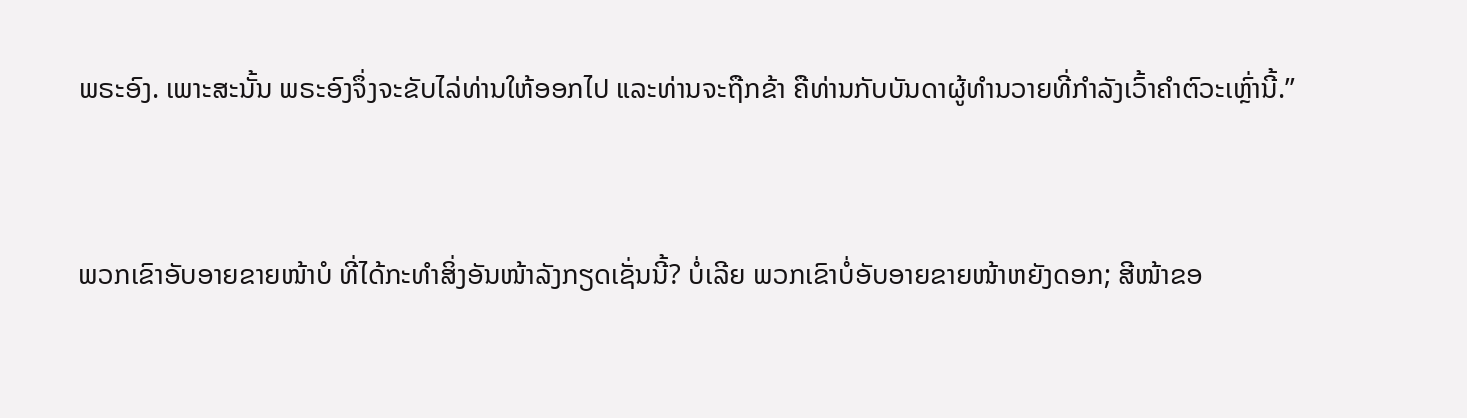ພຣະອົງ. ເພາະສະນັ້ນ ພຣະອົງຈຶ່ງຈະຂັບໄລ່ທ່ານໃຫ້ອອກໄປ ແລະທ່ານຈະຖືກຂ້າ ຄືທ່ານກັບບັນດາຜູ້ທຳນວາຍທີ່ກຳລັງເວົ້າຄຳຕົວະເຫຼົ່ານີ້.”


ພວກເຂົາອັບອາຍຂາຍໜ້າບໍ ທີ່ໄດ້ກະທຳສິ່ງອັນໜ້າລັງກຽດເຊັ່ນນີ້? ບໍ່ເລີຍ ພວກເຂົາບໍ່ອັບອາຍຂາຍໜ້າຫຍັງດອກ; ສີໜ້າຂອ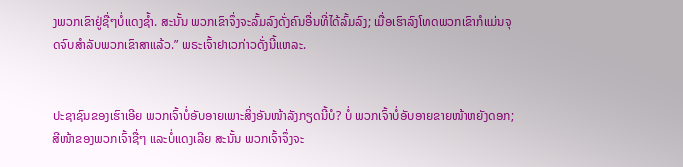ງພວກເຂົາຢູ່ຊື່ໆບໍ່ແດງຊໍ້າ. ສະນັ້ນ ພວກເຂົາຈຶ່ງຈະລົ້ມລົງດັ່ງຄົນອື່ນທີ່ໄດ້ລົ້ມລົງ; ເມື່ອເຮົາລົງໂທດພວກເຂົາກໍແມ່ນຈຸດຈົບສຳລັບພວກເຂົາສາແລ້ວ.” ພຣະເຈົ້າຢາເວກ່າວດັ່ງນີ້ແຫລະ.


ປະຊາຊົນຂອງເຮົາເອີຍ ພວກເຈົ້າບໍ່ອັບອາຍເພາະສິ່ງອັນໜ້າລັງກຽດນີ້ບໍ? ບໍ່ ພວກເຈົ້າບໍ່ອັບອາຍຂາຍໜ້າຫຍັງດອກ; ສີໜ້າຂອງພວກເຈົ້າຊື່ໆ ແລະບໍ່ແດງເລີຍ ສະນັ້ນ ພວກເຈົ້າຈຶ່ງຈະ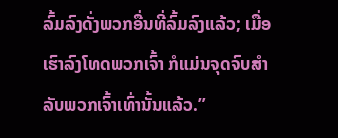ລົ້ມລົງດັ່ງພວກອື່ນທີ່ລົ້ມລົງແລ້ວ; ເມື່ອເຮົາລົງໂທດພວກເຈົ້າ ກໍແມ່ນຈຸດຈົບສຳລັບພວກເຈົ້າເທົ່ານັ້ນແລ້ວ.”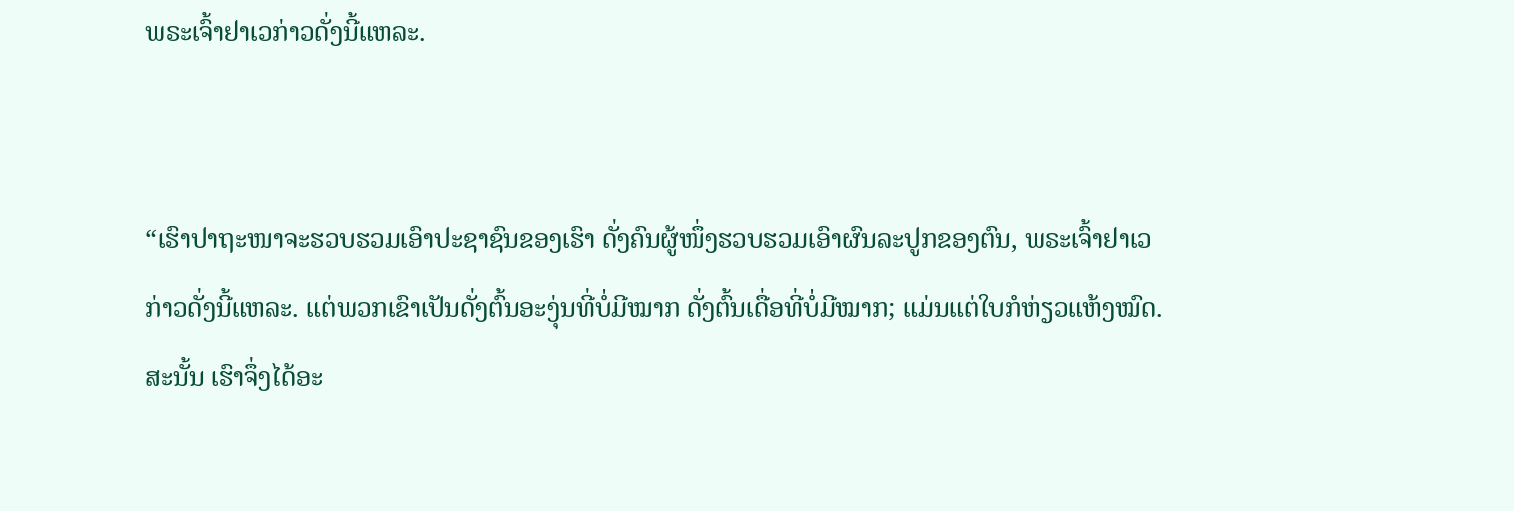ພຣະເຈົ້າຢາເວກ່າວດັ່ງນີ້ແຫລະ.


“ເຮົາປາຖະໜາຈະຮວບຮວມເອົາປະຊາຊົນຂອງເຮົາ ດັ່ງຄົນຜູ້ໜຶ່ງຮວບຮວມເອົາຜົນລະປູກຂອງຕົນ, ພຣະເຈົ້າຢາເວກ່າວດັ່ງນີ້ແຫລະ. ແຕ່ພວກເຂົາເປັນດັ່ງຕົ້ນອະງຸ່ນທີ່ບໍ່ມີໝາກ ດັ່ງຕົ້ນເດື່ອທີ່ບໍ່ມີໝາກ; ແມ່ນແຕ່ໃບກໍຫ່ຽວແຫ້ງໝົດ. ສະນັ້ນ ເຮົາຈຶ່ງໄດ້ອະ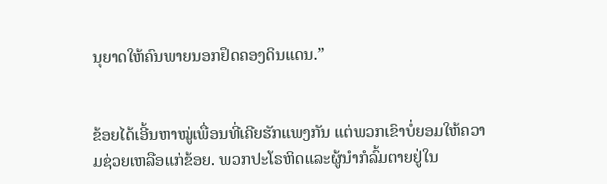ນຸຍາດໃຫ້ຄົນພາຍນອກຢຶດຄອງດິນແດນ.”


ຂ້ອຍໄດ້ເອີ້ນຫາໝູ່ເພື່ອນທີ່ເຄີຍຮັກແພງກັນ ແຕ່ພວກເຂົາບໍ່ຍອມໃຫ້ຄວາມຊ່ວຍເຫລືອແກ່ຂ້ອຍ. ພວກປະໂຣຫິດແລະຜູ້ນຳກໍລົ້ມຕາຍຢູ່ໃນ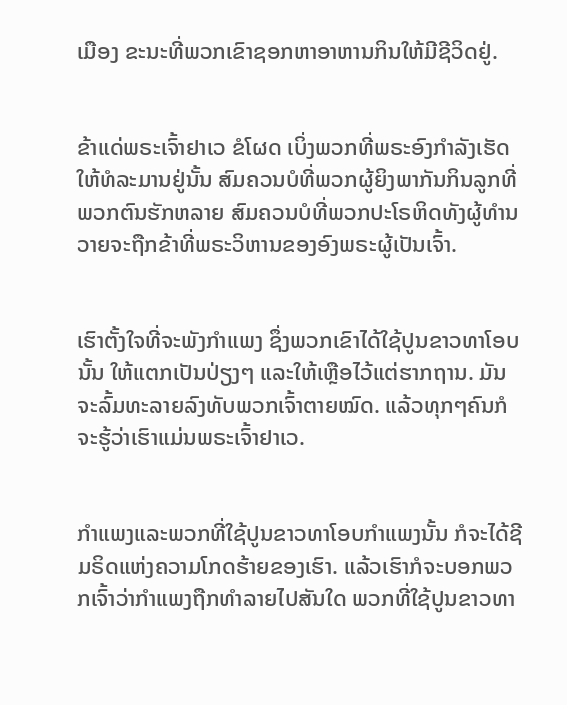ເມືອງ ຂະນະທີ່ພວກເຂົາຊອກຫາອາຫານກິນໃຫ້ມີຊີວິດຢູ່.


ຂ້າແດ່ພຣະເຈົ້າຢາເວ ຂໍໂຜດ ເບິ່ງພວກທີ່ພຣະອົງກຳລັງເຮັດໃຫ້ທໍລະມານຢູ່ນັ້ນ ສົມຄວນບໍທີ່ພວກຜູ້ຍິງພາກັນກິນລູກທີ່ພວກຕົນຮັກຫລາຍ ສົມຄວນບໍທີ່ພວກປະໂຣຫິດທັງຜູ້ທຳນວາຍຈະຖືກຂ້າທີ່ພຣະວິຫານຂອງອົງພຣະຜູ້ເປັນເຈົ້າ.


ເຮົາຕັ້ງໃຈທີ່ຈະພັງກຳແພງ ຊຶ່ງພວກເຂົາໄດ້ໃຊ້ປູນຂາວທາໂອບນັ້ນ ໃຫ້ແຕກເປັນປ່ຽງໆ ແລະໃຫ້ເຫຼືອໄວ້ແຕ່ຮາກຖານ. ມັນຈະລົ້ມທະລາຍລົງທັບພວກເຈົ້າຕາຍໝົດ. ແລ້ວທຸກໆຄົນກໍຈະຮູ້ວ່າເຮົາແມ່ນພຣະເຈົ້າຢາເວ.


ກຳແພງແລະພວກທີ່ໃຊ້ປູນຂາວທາໂອບກຳແພງນັ້ນ ກໍຈະໄດ້ຊີມຣິດແຫ່ງຄວາມໂກດຮ້າຍຂອງເຮົາ. ແລ້ວເຮົາກໍຈະບອກພວກເຈົ້າວ່າກຳແພງຖືກທຳລາຍໄປສັນໃດ ພວກທີ່ໃຊ້ປູນຂາວທາ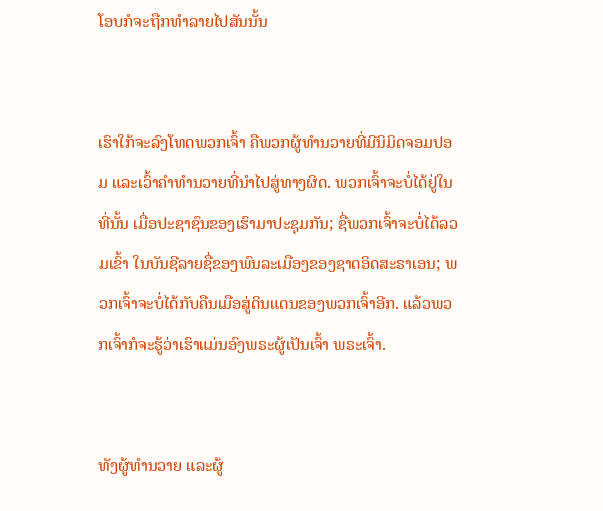ໂອບກໍຈະຖືກທຳລາຍໄປສັນນັ້ນ


ເຮົາໃກ້ຈະລົງໂທດພວກເຈົ້າ ຄືພວກຜູ້ທຳນວາຍທີ່ມີນິມິດຈອມປອມ ແລະເວົ້າຄຳທຳນວາຍທີ່ນຳໄປສູ່ທາງຜິດ. ພວກເຈົ້າຈະບໍ່ໄດ້ຢູ່ໃນທີ່ນັ້ນ ເມື່ອປະຊາຊົນຂອງເຮົາມາປະຊຸມກັນ; ຊື່ພວກເຈົ້າຈະບໍ່ໄດ້ລວມເຂົ້າ ໃນບັນຊີລາຍຊື່ຂອງພົນລະເມືອງຂອງຊາດອິດສະຣາເອນ; ພວກເຈົ້າຈະບໍ່ໄດ້ກັບຄືນເມືອສູ່ດິນແດນຂອງພວກເຈົ້າອີກ. ແລ້ວພວກເຈົ້າກໍຈະຮູ້ວ່າເຮົາແມ່ນອົງພຣະຜູ້ເປັນເຈົ້າ ພຣະເຈົ້າ.


ທັງຜູ້ທຳນວາຍ ແລະຜູ້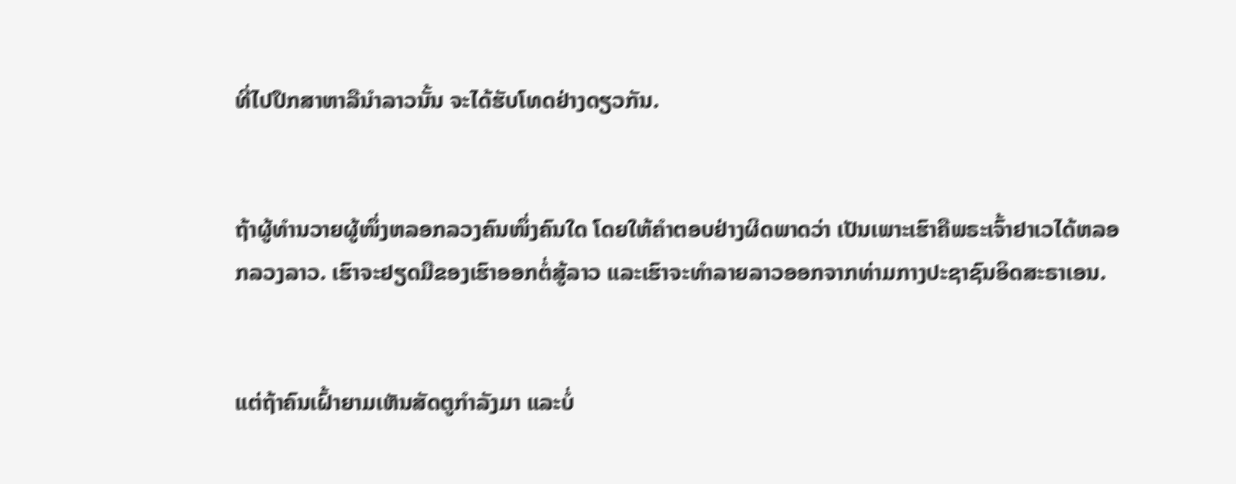ທີ່ໄປປຶກສາຫາລືນຳລາວນັ້ນ ຈະໄດ້ຮັບໂທດຢ່າງດຽວກັນ.


ຖ້າຜູ້ທຳນວາຍຜູ້ໜຶ່ງຫລອກລວງຄົນໜຶ່ງຄົນໃດ ໂດຍໃຫ້ຄຳຕອບຢ່າງຜິດພາດວ່າ ເປັນເພາະເຮົາຄືພຣະເຈົ້າຢາເວໄດ້ຫລອກລວງລາວ. ເຮົາຈະຢຽດມືຂອງເຮົາອອກຕໍ່ສູ້ລາວ ແລະເຮົາຈະທຳລາຍລາວອອກຈາກທ່າມກາງປະຊາຊົນອິດສະຣາເອນ.


ແຕ່ຖ້າຄົນເຝົ້າຍາມເຫັນສັດຕູກຳລັງມາ ແລະບໍ່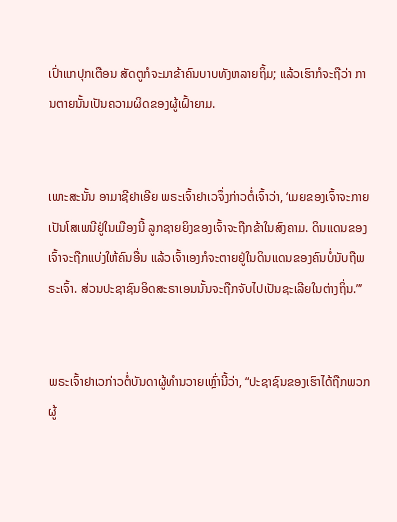ເປົ່າແກປຸກເຕືອນ ສັດຕູກໍຈະມາຂ້າຄົນບາບທັງຫລາຍຖິ້ມ; ແລ້ວເຮົາກໍຈະຖືວ່າ ການຕາຍນັ້ນເປັນຄວາມຜິດຂອງຜູ້ເຝົ້າຍາມ.


ເພາະສະນັ້ນ ອາມາຊີຢາເອີຍ ພຣະເຈົ້າຢາເວຈຶ່ງກ່າວຕໍ່ເຈົ້າວ່າ, ‘ເມຍຂອງເຈົ້າຈະກາຍເປັນໂສເພນີຢູ່ໃນເມືອງນີ້ ລູກຊາຍຍິງຂອງເຈົ້າຈະຖືກຂ້າໃນສົງຄາມ. ດິນແດນຂອງເຈົ້າຈະຖືກແບ່ງໃຫ້ຄົນອື່ນ ແລ້ວເຈົ້າເອງກໍຈະຕາຍຢູ່ໃນດິນແດນຂອງຄົນບໍ່ນັບຖືພຣະເຈົ້າ. ສ່ວນປະຊາຊົນອິດສະຣາເອນນັ້ນຈະຖືກຈັບໄປເປັນຊະເລີຍໃນຕ່າງຖິ່ນ.”’


ພຣະເຈົ້າຢາເວກ່າວຕໍ່ບັນດາຜູ້ທຳນວາຍເຫຼົ່ານີ້ວ່າ, “ປະຊາຊົນຂອງເຮົາໄດ້ຖືກພວກຜູ້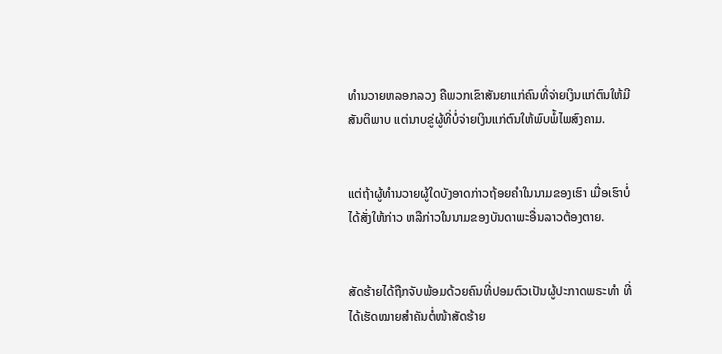ທຳນວາຍຫລອກລວງ ຄືພວກເຂົາສັນຍາແກ່ຄົນທີ່ຈ່າຍເງິນແກ່ຕົນໃຫ້ມີສັນຕິພາບ ແຕ່ນາບຂູ່ຜູ້ທີ່ບໍ່ຈ່າຍເງິນແກ່ຕົນໃຫ້ພົບພໍ້ໄພສົງຄາມ.


ແຕ່ຖ້າຜູ້ທຳນວາຍຜູ້ໃດບັງອາດກ່າວຖ້ອຍຄຳໃນນາມຂອງເຮົາ ເມື່ອເຮົາບໍ່ໄດ້ສັ່ງໃຫ້ກ່າວ ຫລືກ່າວໃນນາມຂອງບັນດາພະອື່ນລາວຕ້ອງຕາຍ.


ສັດຮ້າຍໄດ້ຖືກຈັບພ້ອມດ້ວຍຄົນທີ່ປອມຕົວເປັນຜູ້ປະກາດພຣະທຳ ທີ່ໄດ້ເຮັດໝາຍສຳຄັນຕໍ່ໜ້າສັດຮ້າຍ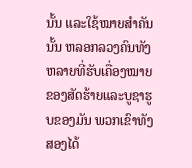ນັ້ນ ແລະໃຊ້ໝາຍສຳຄັນນັ້ນ ຫລອກລວງຄົນທັງຫລາຍທີ່ຮັບເຄື່ອງໝາຍຂອງສັດຮ້າຍແລະບູຊາຮູບຂອງມັນ ພວກເຂົາທັງສອງໄດ້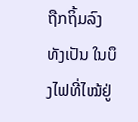ຖືກຖິ້ມລົງທັງເປັນ ໃນບຶງໄຟທີ່ໄໝ້ຢູ່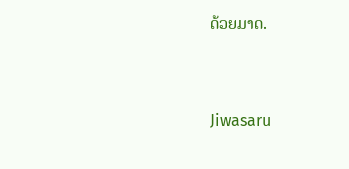ດ້ວຍມາດ.


Jiwasaru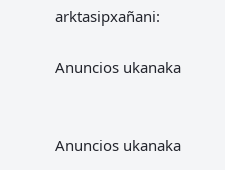arktasipxañani:

Anuncios ukanaka


Anuncios ukanaka